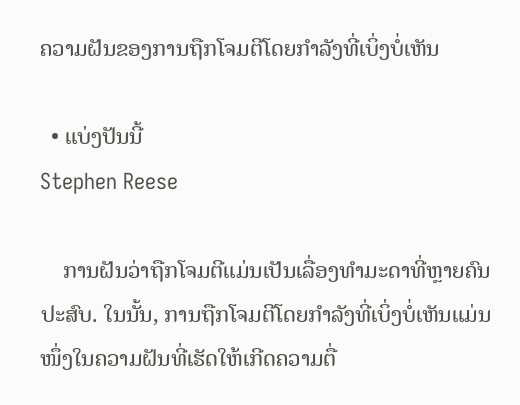ຄວາມຝັນຂອງການຖືກໂຈມຕີໂດຍກໍາລັງທີ່ເບິ່ງບໍ່ເຫັນ

  • ແບ່ງປັນນີ້
Stephen Reese

    ການຝັນວ່າຖືກໂຈມຕີແມ່ນເປັນເລື່ອງທຳມະດາທີ່ຫຼາຍຄົນປະສົບ. ໃນນັ້ນ, ການຖືກໂຈມຕີໂດຍກຳລັງທີ່ເບິ່ງບໍ່ເຫັນແມ່ນໜຶ່ງໃນຄວາມຝັນທີ່ເຮັດໃຫ້ເກີດຄວາມຕື່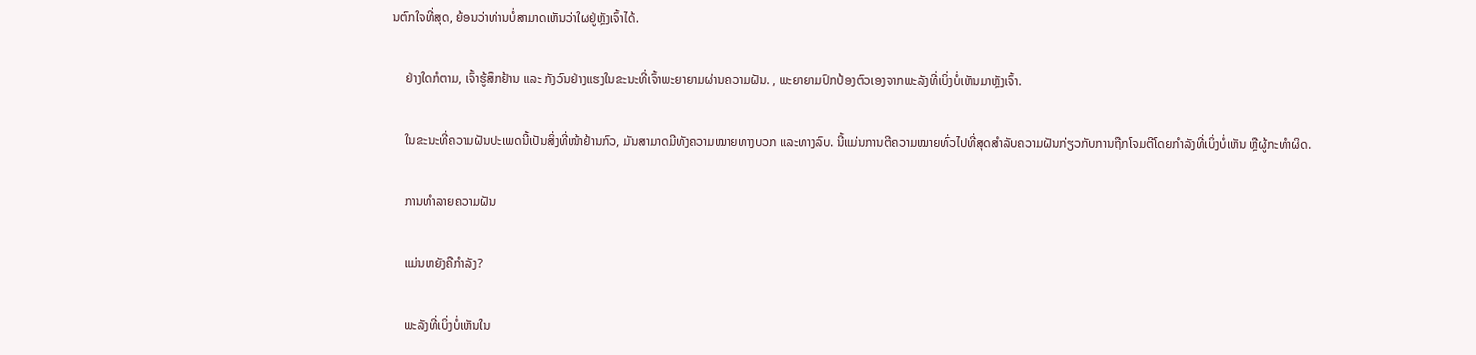ນຕົກໃຈທີ່ສຸດ, ຍ້ອນວ່າທ່ານບໍ່ສາມາດເຫັນວ່າໃຜຢູ່ຫຼັງເຈົ້າໄດ້.

    ຢ່າງໃດກໍຕາມ, ເຈົ້າຮູ້ສຶກຢ້ານ ແລະ ກັງວົນຢ່າງແຮງໃນຂະນະທີ່ເຈົ້າພະຍາຍາມຜ່ານຄວາມຝັນ. , ພະຍາຍາມປົກປ້ອງຕົວເອງຈາກພະລັງທີ່ເບິ່ງບໍ່ເຫັນມາຫຼັງເຈົ້າ.

    ໃນຂະນະທີ່ຄວາມຝັນປະເພດນີ້ເປັນສິ່ງທີ່ໜ້າຢ້ານກົວ, ມັນສາມາດມີທັງຄວາມໝາຍທາງບວກ ແລະທາງລົບ. ນີ້ແມ່ນການຕີຄວາມໝາຍທົ່ວໄປທີ່ສຸດສຳລັບຄວາມຝັນກ່ຽວກັບການຖືກໂຈມຕີໂດຍກຳລັງທີ່ເບິ່ງບໍ່ເຫັນ ຫຼືຜູ້ກະທຳຜິດ.

    ການທຳລາຍຄວາມຝັນ

    ແມ່ນຫຍັງຄືກຳລັງ?

    ພະລັງທີ່ເບິ່ງບໍ່ເຫັນໃນ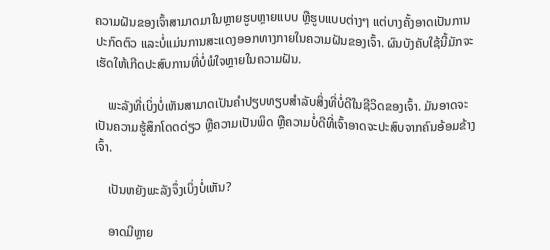ຄວາມຝັນຂອງເຈົ້າສາມາດມາໃນຫຼາຍຮູບຫຼາຍແບບ ຫຼືຮູບແບບຕ່າງໆ ແຕ່ບາງຄັ້ງອາດເປັນການປະກົດຕົວ ແລະບໍ່ແມ່ນການສະແດງອອກທາງກາຍໃນຄວາມຝັນຂອງເຈົ້າ. ຜົນບັງຄັບໃຊ້ນີ້ມັກຈະເຮັດໃຫ້ເກີດປະສົບການທີ່ບໍ່ພໍໃຈຫຼາຍໃນຄວາມຝັນ.

    ພະລັງທີ່ເບິ່ງບໍ່ເຫັນສາມາດເປັນຄຳປຽບທຽບສຳລັບສິ່ງທີ່ບໍ່ດີໃນຊີວິດຂອງເຈົ້າ. ມັນອາດຈະເປັນຄວາມຮູ້ສຶກໂດດດ່ຽວ ຫຼືຄວາມເປັນພິດ ຫຼືຄວາມບໍ່ດີທີ່ເຈົ້າອາດຈະປະສົບຈາກຄົນອ້ອມຂ້າງເຈົ້າ.

    ເປັນຫຍັງພະລັງຈຶ່ງເບິ່ງບໍ່ເຫັນ?

    ອາດມີຫຼາຍ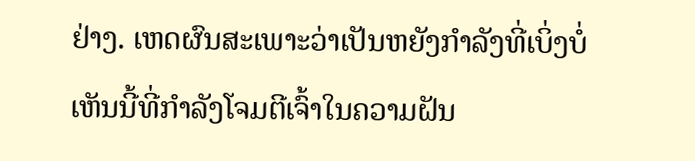ຢ່າງ. ເຫດຜົນສະເພາະວ່າເປັນຫຍັງກໍາລັງທີ່ເບິ່ງບໍ່ເຫັນນີ້ທີ່ກໍາລັງໂຈມຕີເຈົ້າໃນຄວາມຝັນ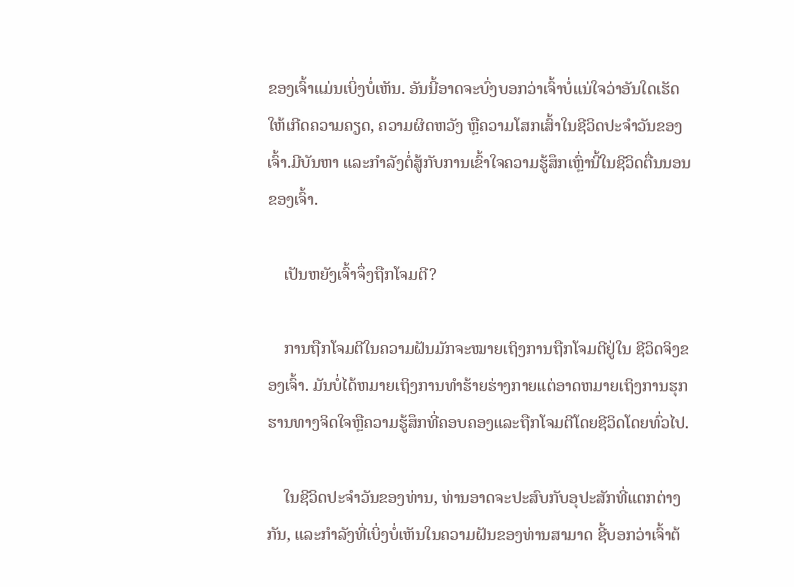ຂອງເຈົ້າແມ່ນເບິ່ງບໍ່ເຫັນ. ອັນນີ້ອາດຈະບົ່ງບອກວ່າເຈົ້າບໍ່ແນ່ໃຈວ່າອັນໃດເຮັດໃຫ້ເກີດຄວາມຄຽດ, ຄວາມຜິດຫວັງ ຫຼືຄວາມໂສກເສົ້າໃນຊີວິດປະຈໍາວັນຂອງເຈົ້າ.ມີບັນຫາ ແລະກຳລັງຕໍ່ສູ້ກັບການເຂົ້າໃຈຄວາມຮູ້ສຶກເຫຼົ່ານີ້ໃນຊີວິດຕື່ນນອນຂອງເຈົ້າ.

    ເປັນຫຍັງເຈົ້າຈຶ່ງຖືກໂຈມຕີ?

    ການຖືກໂຈມຕີໃນຄວາມຝັນມັກຈະໝາຍເຖິງການຖືກໂຈມຕີຢູ່ໃນ ຊີວິດຈິງຂອງເຈົ້າ. ມັນບໍ່ໄດ້ຫມາຍເຖິງການທໍາຮ້າຍຮ່າງກາຍແຕ່ອາດຫມາຍເຖິງການຮຸກຮານທາງຈິດໃຈຫຼືຄວາມຮູ້ສຶກທີ່ຄອບຄອງແລະຖືກໂຈມຕີໂດຍຊີວິດໂດຍທົ່ວໄປ.

    ໃນຊີວິດປະຈໍາວັນຂອງທ່ານ, ທ່ານອາດຈະປະສົບກັບອຸປະສັກທີ່ແຕກຕ່າງກັນ, ແລະກໍາລັງທີ່ເບິ່ງບໍ່ເຫັນໃນຄວາມຝັນຂອງທ່ານສາມາດ ຊີ້ບອກວ່າເຈົ້າຕ້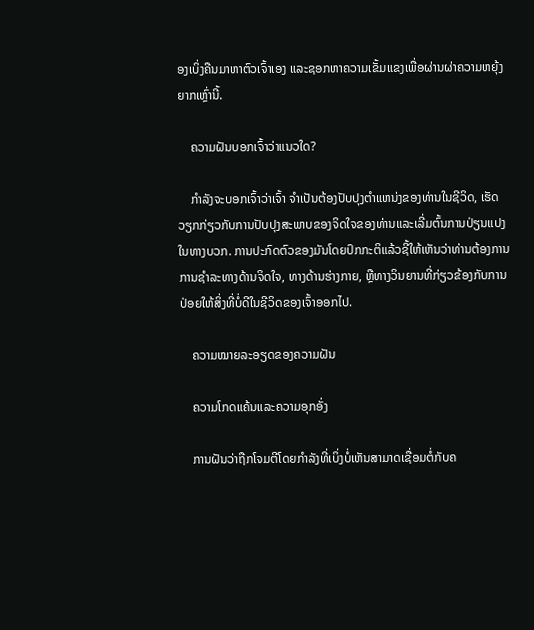ອງເບິ່ງຄືນມາຫາຕົວເຈົ້າເອງ ແລະຊອກຫາຄວາມເຂັ້ມແຂງເພື່ອຜ່ານຜ່າຄວາມຫຍຸ້ງຍາກເຫຼົ່ານີ້.

    ຄວາມຝັນບອກເຈົ້າວ່າແນວໃດ?

    ກຳລັງຈະບອກເຈົ້າວ່າເຈົ້າ ຈໍາເປັນຕ້ອງປັບປຸງຕໍາແຫນ່ງຂອງທ່ານໃນຊີວິດ, ເຮັດວຽກກ່ຽວກັບການປັບປຸງສະພາບຂອງຈິດໃຈຂອງທ່ານແລະເລີ່ມຕົ້ນການປ່ຽນແປງໃນທາງບວກ. ການປະກົດຕົວຂອງມັນໂດຍປົກກະຕິແລ້ວຊີ້ໃຫ້ເຫັນວ່າທ່ານຕ້ອງການການຊໍາລະທາງດ້ານຈິດໃຈ, ທາງດ້ານຮ່າງກາຍ, ຫຼືທາງວິນຍານທີ່ກ່ຽວຂ້ອງກັບການປ່ອຍໃຫ້ສິ່ງທີ່ບໍ່ດີໃນຊີວິດຂອງເຈົ້າອອກໄປ.

    ຄວາມໝາຍລະອຽດຂອງຄວາມຝັນ

    ຄວາມໂກດແຄ້ນແລະຄວາມອຸກອັ່ງ

    ການຝັນວ່າຖືກໂຈມຕີໂດຍກຳລັງທີ່ເບິ່ງບໍ່ເຫັນສາມາດເຊື່ອມຕໍ່ກັບຄ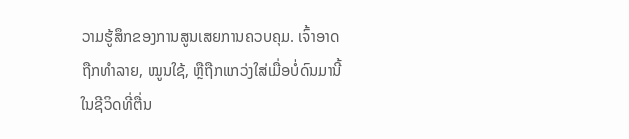ວາມຮູ້ສຶກຂອງການສູນເສຍການຄວບຄຸມ. ເຈົ້າອາດຖືກທຳລາຍ, ໝູນໃຊ້, ຫຼືຖືກແກວ່ງໃສ່ເມື່ອບໍ່ດົນມານີ້ ໃນຊີວິດທີ່ຕື່ນ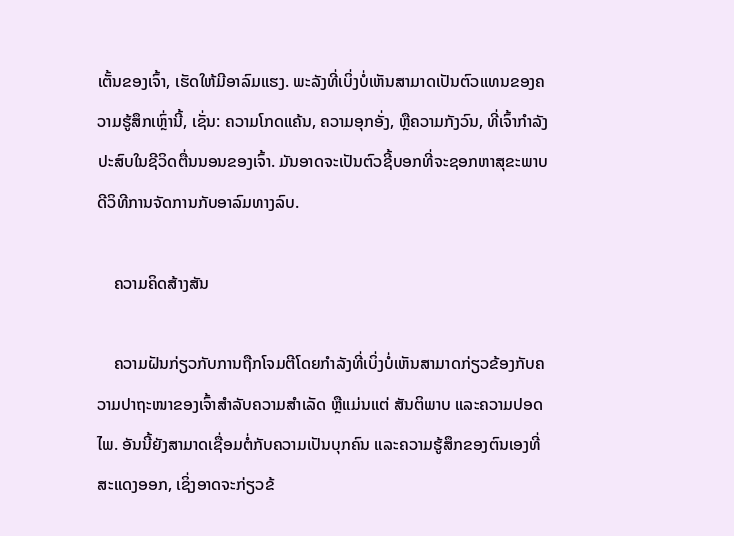ເຕັ້ນຂອງເຈົ້າ, ເຮັດໃຫ້ມີອາລົມແຮງ. ພະລັງທີ່ເບິ່ງບໍ່ເຫັນສາມາດເປັນຕົວແທນຂອງຄວາມຮູ້ສຶກເຫຼົ່ານີ້, ເຊັ່ນ: ຄວາມໂກດແຄ້ນ, ຄວາມອຸກອັ່ງ, ຫຼືຄວາມກັງວົນ, ທີ່ເຈົ້າກໍາລັງປະສົບໃນຊີວິດຕື່ນນອນຂອງເຈົ້າ. ມັນອາດຈະເປັນຕົວຊີ້ບອກທີ່ຈະຊອກຫາສຸຂະພາບດີວິທີການຈັດການກັບອາລົມທາງລົບ.

    ຄວາມຄິດສ້າງສັນ

    ຄວາມຝັນກ່ຽວກັບການຖືກໂຈມຕີໂດຍກຳລັງທີ່ເບິ່ງບໍ່ເຫັນສາມາດກ່ຽວຂ້ອງກັບຄວາມປາຖະໜາຂອງເຈົ້າສຳລັບຄວາມສຳເລັດ ຫຼືແມ່ນແຕ່ ສັນຕິພາບ ແລະຄວາມປອດໄພ. ອັນນີ້ຍັງສາມາດເຊື່ອມຕໍ່ກັບຄວາມເປັນບຸກຄົນ ແລະຄວາມຮູ້ສຶກຂອງຕົນເອງທີ່ສະແດງອອກ, ເຊິ່ງອາດຈະກ່ຽວຂ້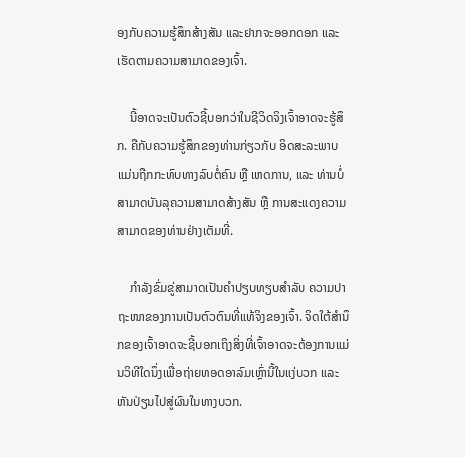ອງກັບຄວາມຮູ້ສຶກສ້າງສັນ ແລະຢາກຈະອອກດອກ ແລະເຮັດຕາມຄວາມສາມາດຂອງເຈົ້າ.

    ນີ້ອາດຈະເປັນຕົວຊີ້ບອກວ່າໃນຊີວິດຈິງເຈົ້າອາດຈະຮູ້ສຶກ. ຄືກັບຄວາມຮູ້ສຶກຂອງທ່ານກ່ຽວກັບ ອິດສະລະພາບ ແມ່ນຖືກກະທົບທາງລົບຕໍ່ຄົນ ຫຼື ເຫດການ, ແລະ ທ່ານບໍ່ສາມາດບັນລຸຄວາມສາມາດສ້າງສັນ ຫຼື ການສະແດງຄວາມສາມາດຂອງທ່ານຢ່າງເຕັມທີ່.

    ກຳລັງຂົ່ມຂູ່ສາມາດເປັນຄຳປຽບທຽບສຳລັບ ຄວາມປາຖະໜາຂອງການເປັນຕົວຕົນທີ່ແທ້ຈິງຂອງເຈົ້າ. ຈິດໃຕ້ສຳນຶກຂອງເຈົ້າອາດຈະຊີ້ບອກເຖິງສິ່ງທີ່ເຈົ້າອາດຈະຕ້ອງການແມ່ນວິທີໃດນຶ່ງເພື່ອຖ່າຍທອດອາລົມເຫຼົ່ານີ້ໃນແງ່ບວກ ແລະຫັນປ່ຽນໄປສູ່ຜົນໃນທາງບວກ.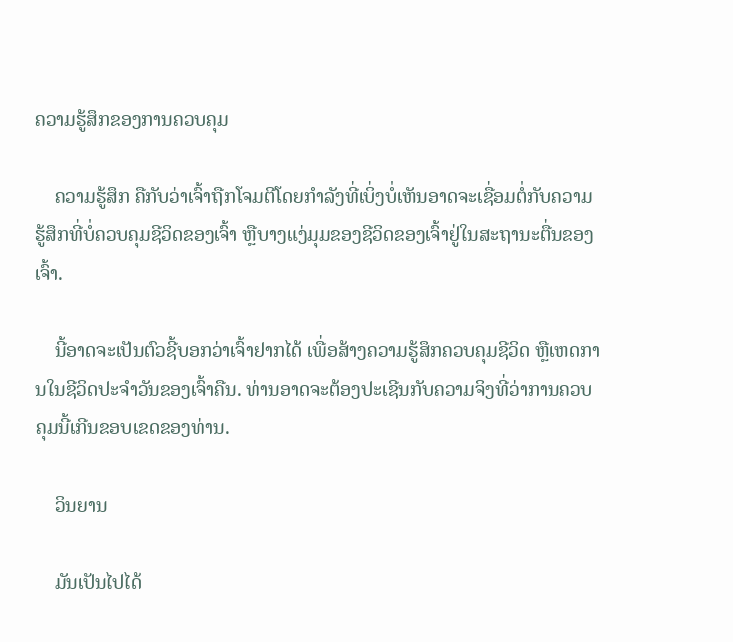ຄວາມຮູ້ສຶກຂອງການຄວບຄຸມ

    ຄວາມຮູ້ສຶກ ຄືກັບວ່າເຈົ້າຖືກໂຈມຕີໂດຍກຳລັງທີ່ເບິ່ງບໍ່ເຫັນອາດຈະເຊື່ອມຕໍ່ກັບຄວາມຮູ້ສຶກທີ່ບໍ່ຄວບຄຸມຊີວິດຂອງເຈົ້າ ຫຼືບາງແງ່ມຸມຂອງຊີວິດຂອງເຈົ້າຢູ່ໃນສະຖານະຕື່ນຂອງເຈົ້າ.

    ນີ້ອາດຈະເປັນຕົວຊີ້ບອກວ່າເຈົ້າຢາກໄດ້ ເພື່ອສ້າງຄວາມຮູ້ສຶກຄວບຄຸມຊີວິດ ຫຼືເຫດການໃນຊີວິດປະຈຳວັນຂອງເຈົ້າຄືນ. ທ່ານອາດຈະຕ້ອງປະເຊີນກັບຄວາມຈິງທີ່ວ່າການຄວບຄຸມນີ້ເກີນຂອບເຂດຂອງທ່ານ.

    ວິນຍານ

    ມັນເປັນໄປໄດ້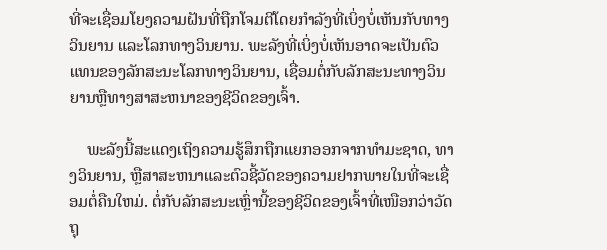ທີ່ຈະເຊື່ອມໂຍງຄວາມຝັນທີ່ຖືກໂຈມຕີໂດຍກໍາລັງທີ່ເບິ່ງບໍ່ເຫັນກັບທາງວິນຍານ ແລະໂລກທາງວິນຍານ. ພະລັງທີ່ເບິ່ງບໍ່ເຫັນອາດຈະເປັນຕົວແທນຂອງລັກສະນະໂລກທາງວິນຍານ, ເຊື່ອມຕໍ່ກັບລັກສະນະທາງວິນຍານຫຼືທາງສາສະຫນາຂອງຊີວິດຂອງເຈົ້າ.

    ພະລັງນີ້ສະແດງເຖິງຄວາມຮູ້ສຶກຖືກແຍກອອກຈາກທໍາມະຊາດ, ທາງວິນຍານ, ຫຼືສາສະຫນາແລະຕົວຊີ້ວັດຂອງຄວາມຢາກພາຍໃນທີ່ຈະເຊື່ອມຕໍ່ຄືນໃຫມ່. ຕໍ່ກັບລັກສະນະເຫຼົ່ານີ້ຂອງຊີວິດຂອງເຈົ້າທີ່ເໜືອກວ່າວັດຖຸ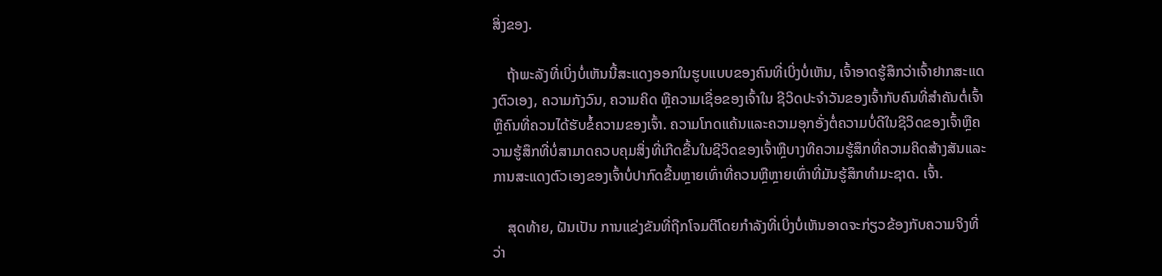ສິ່ງຂອງ.

    ຖ້າພະລັງທີ່ເບິ່ງບໍ່ເຫັນນີ້ສະແດງອອກໃນຮູບແບບຂອງຄົນທີ່ເບິ່ງບໍ່ເຫັນ, ເຈົ້າອາດຮູ້ສຶກວ່າເຈົ້າຢາກສະແດງຕົວເອງ, ຄວາມກັງວົນ, ຄວາມຄິດ ຫຼືຄວາມເຊື່ອຂອງເຈົ້າໃນ ຊີວິດປະຈຳວັນຂອງເຈົ້າກັບຄົນທີ່ສຳຄັນຕໍ່ເຈົ້າ ຫຼືຄົນທີ່ຄວນໄດ້ຮັບຂໍ້ຄວາມຂອງເຈົ້າ. ຄວາມໂກດແຄ້ນແລະຄວາມອຸກອັ່ງຕໍ່ຄວາມບໍ່ດີໃນຊີວິດຂອງເຈົ້າຫຼືຄວາມຮູ້ສຶກທີ່ບໍ່ສາມາດຄວບຄຸມສິ່ງທີ່ເກີດຂື້ນໃນຊີວິດຂອງເຈົ້າຫຼືບາງທີຄວາມຮູ້ສຶກທີ່ຄວາມຄິດສ້າງສັນແລະການສະແດງຕົວເອງຂອງເຈົ້າບໍ່ປາກົດຂື້ນຫຼາຍເທົ່າທີ່ຄວນຫຼືຫຼາຍເທົ່າທີ່ມັນຮູ້ສຶກທໍາມະຊາດ. ເຈົ້າ.

    ສຸດທ້າຍ, ຝັນເປັນ ການແຂ່ງຂັນທີ່ຖືກໂຈມຕີໂດຍກໍາລັງທີ່ເບິ່ງບໍ່ເຫັນອາດຈະກ່ຽວຂ້ອງກັບຄວາມຈິງທີ່ວ່າ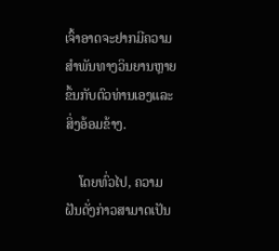ເຈົ້າອາດຈະຢາກມີຄວາມສໍາພັນທາງວິນຍານຫຼາຍຂຶ້ນກັບຕົວທ່ານເອງແລະສິ່ງອ້ອມຂ້າງ.

    ໂດຍທົ່ວໄປ, ຄວາມຝັນດັ່ງກ່າວສາມາດເປັນ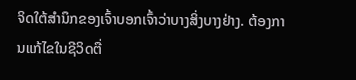ຈິດໃຕ້ສໍານຶກຂອງເຈົ້າບອກເຈົ້າວ່າບາງສິ່ງບາງຢ່າງ. ຕ້ອງການແກ້ໄຂໃນຊີວິດຕື່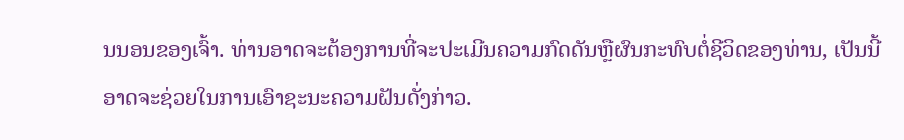ນນອນຂອງເຈົ້າ. ທ່ານອາດຈະຕ້ອງການທີ່ຈະປະເມີນຄວາມກົດດັນຫຼືຜົນກະທົບຕໍ່ຊີວິດຂອງທ່ານ, ເປັນນີ້ອາດຈະຊ່ວຍໃນການເອົາຊະນະຄວາມຝັນດັ່ງກ່າວ.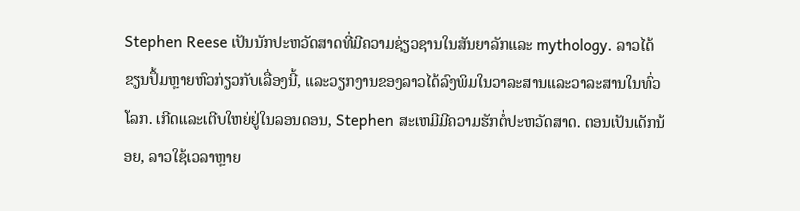Stephen Reese ເປັນນັກປະຫວັດສາດທີ່ມີຄວາມຊ່ຽວຊານໃນສັນຍາລັກແລະ mythology. ລາວໄດ້ຂຽນປຶ້ມຫຼາຍຫົວກ່ຽວກັບເລື່ອງນີ້, ແລະວຽກງານຂອງລາວໄດ້ລົງພິມໃນວາລະສານແລະວາລະສານໃນທົ່ວໂລກ. ເກີດແລະເຕີບໃຫຍ່ຢູ່ໃນລອນດອນ, Stephen ສະເຫມີມີຄວາມຮັກຕໍ່ປະຫວັດສາດ. ຕອນເປັນເດັກນ້ອຍ, ລາວໃຊ້ເວລາຫຼາຍ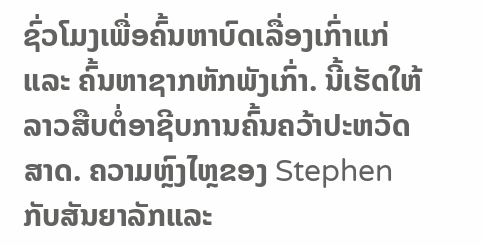ຊົ່ວໂມງເພື່ອຄົ້ນຫາບົດເລື່ອງເກົ່າແກ່ ແລະ ຄົ້ນຫາຊາກຫັກພັງເກົ່າ. ນີ້ເຮັດໃຫ້ລາວສືບຕໍ່ອາຊີບການຄົ້ນຄວ້າປະຫວັດສາດ. ຄວາມຫຼົງໄຫຼຂອງ Stephen ກັບສັນຍາລັກແລະ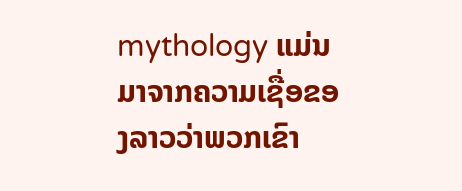mythology ແມ່ນມາຈາກຄວາມເຊື່ອຂອງລາວວ່າພວກເຂົາ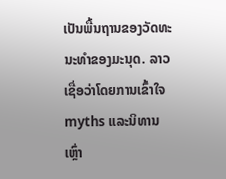ເປັນພື້ນຖານຂອງວັດທະນະທໍາຂອງມະນຸດ. ລາວເຊື່ອວ່າໂດຍການເຂົ້າໃຈ myths ແລະນິທານເຫຼົ່າ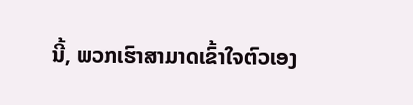ນີ້, ພວກເຮົາສາມາດເຂົ້າໃຈຕົວເອງ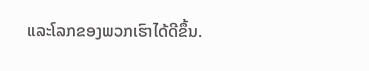ແລະໂລກຂອງພວກເຮົາໄດ້ດີຂຶ້ນ.